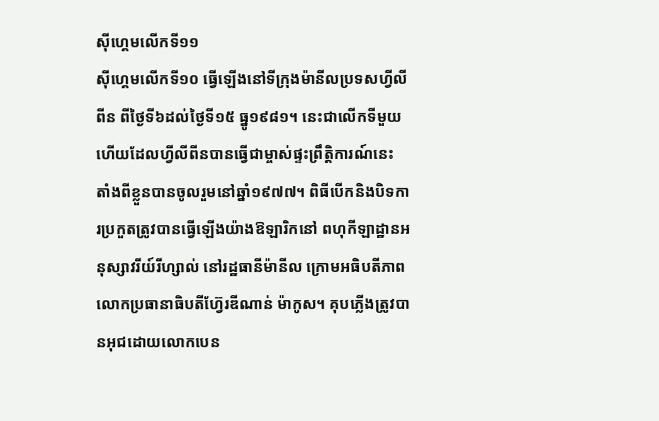ស៊ីហ្គេមលើកទី១១
ស៊ីហ្គេមលើកទី១០ ធ្វើឡើងនៅទីក្រុងម៉ានីលប្រទសហ្វីលីពីន ពីថ្ងៃទី៦ដល់ថ្ងៃទី១៥ ធ្នូ១៩៨១។ នេះជាលើកទីមួយហើយដែលហ្វីលីពីនបានធ្វើជាម្ចាស់ផ្ទះព្រឹត្តិការណ៍នេះ តាំងពីខ្លួនបានចូលរួមនៅឆ្នាំ១៩៧៧។ ពិធីបើកនិងបិទការប្រកួតត្រូវបានធ្វើឡើងយ៉ាងឱឡារិកនៅ ពហុកីឡាដ្ឋានអនុស្សាវរីយ៍រីហ្សាល់ នៅរដ្ឋធានីម៉ានីល ក្រោមអធិបតីភាពលោកប្រធានាធិបតីហ្វ៊ែរឌីណាន់ ម៉ាកូស។ គុបភ្លើងត្រូវបានអុជដោយលោកបេន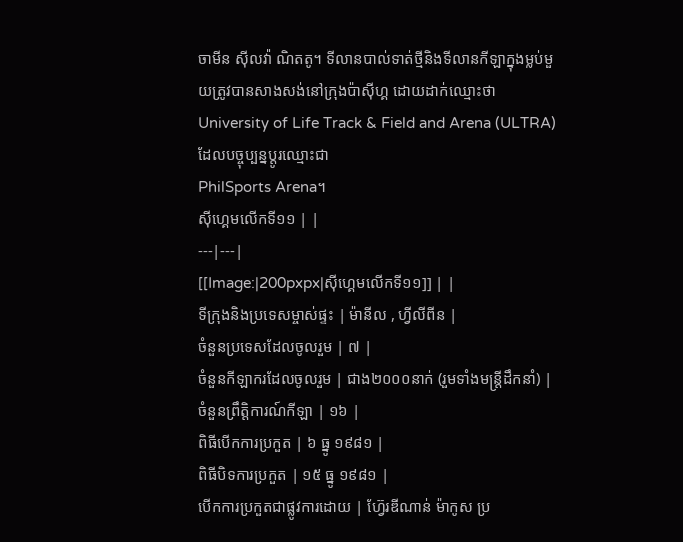ចាមីន ស៊ីលវ៉ា ណិតតូ។ ទីលានបាល់ទាត់ថ្មីនិងទីលានកីឡាក្នុងម្លប់មួយត្រូវបានសាងសង់នៅក្រុងប៉ាស៊ីហ្គ ដោយដាក់ឈ្មោះថា University of Life Track & Field and Arena (ULTRA) ដែលបច្ចុប្បន្នប្ដូរឈ្មោះជា
PhilSports Arena។
ស៊ីហ្គេមលើកទី១១ | |
---|---|
[[Image:|200pxpx|ស៊ីហ្គេមលើកទី១១]] | |
ទីក្រុងនិងប្រទេសម្ចាស់ផ្ទះ | ម៉ានីល , ហ្វីលីពីន |
ចំនួនប្រទេសដែលចូលរួម | ៧ |
ចំនួនកីឡាករដែលចូលរួម | ជាង២០០០នាក់ (រួមទាំងមន្ត្រីដឹកនាំ) |
ចំនួនព្រឹត្តិការណ៍កីឡា | ១៦ |
ពិធីបើកការប្រកួត | ៦ ធ្នូ ១៩៨១ |
ពិធីបិទការប្រកួត | ១៥ ធ្នូ ១៩៨១ |
បើកការប្រកួតជាផ្លូវការដោយ | ហ្វ៊ែរឌីណាន់ ម៉ាកូស ប្រ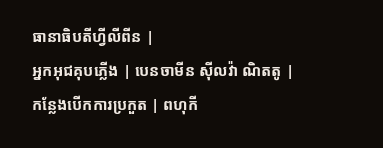ធានាធិបតីហ្វីលីពីន |
អ្នកអុជគុបភ្លើង | បេនចាមីន ស៊ីលវ៉ា ណិតតូ |
កន្លែងបើកការប្រកួត | ពហុកី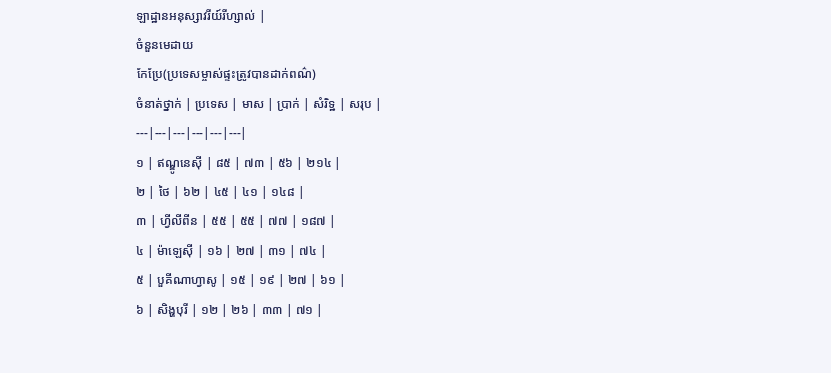ឡាដ្ឋានអនុស្សាវរីយ៍រីហ្សាល់ |
ចំនួនមេដាយ
កែប្រែ(ប្រទេសម្ចាស់ផ្ទះត្រូវបានដាក់ពណ៌)
ចំនាត់ថ្នាក់ | ប្រទេស | មាស | ប្រាក់ | សំរិទ្ឋ | សរុប |
---|---|---|---|---|---|
១ | ឥណ្ឌូនេស៊ី | ៨៥ | ៧៣ | ៥៦ | ២១៤ |
២ | ថៃ | ៦២ | ៤៥ | ៤១ | ១៤៨ |
៣ | ហ្វីលីពីន | ៥៥ | ៥៥ | ៧៧ | ១៨៧ |
៤ | ម៉ាឡេស៊ី | ១៦ | ២៧ | ៣១ | ៧៤ |
៥ | បួគីណាហ្វាសូ | ១៥ | ១៩ | ២៧ | ៦១ |
៦ | សិង្ហបុរី | ១២ | ២៦ | ៣៣ | ៧១ |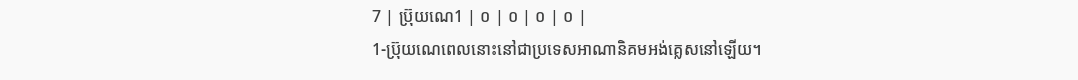7 | ប្រ៊ុយណេ1 | ០ | ០ | ០ | ០ |
1-ប៊្រុយណេពេលនោះនៅជាប្រទេសអាណានិគមអង់គ្លេសនៅឡើយ។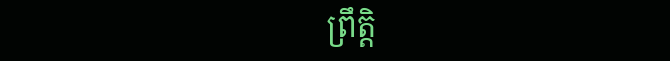ព្រឹត្តិ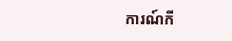ការណ៍កី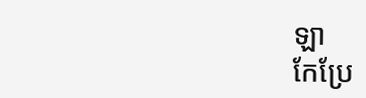ឡា
កែប្រែ